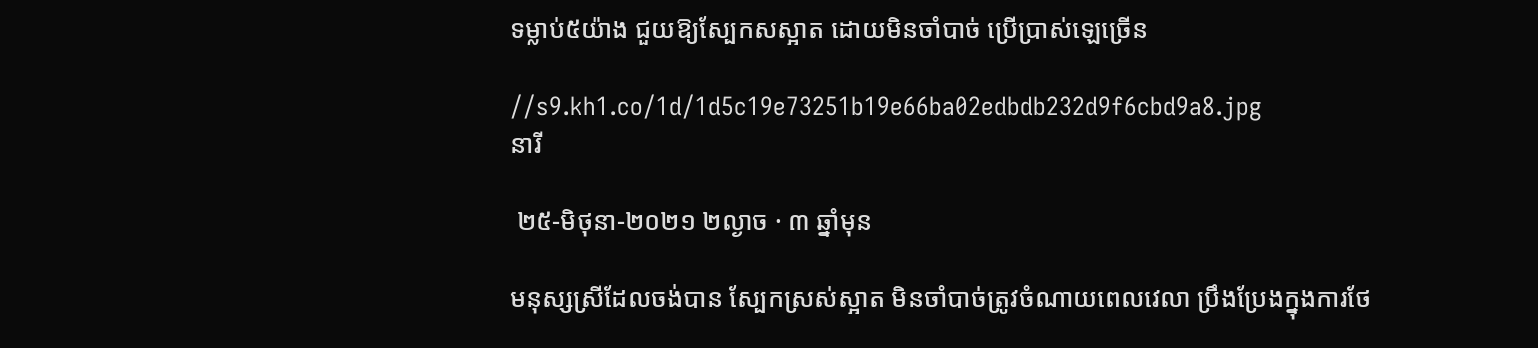ទម្លាប់៥យ៉ាង ជួយឱ្យស្បែកសស្អាត ដោយមិនចាំបាច់ ប្រើប្រាស់ឡេច្រើន

//s9.kh1.co/1d/1d5c19e73251b19e66ba02edbdb232d9f6cbd9a8.jpg
នារី

 ២៥-មិថុនា-២០២១ ២ល្ងាច · ៣ ឆ្នាំមុន

មនុស្សស្រីដែលចង់បាន ស្បែកស្រស់ស្អាត មិនចាំបាច់ត្រូវចំណាយពេលវេលា ប្រឹងប្រែងក្នុងការថែ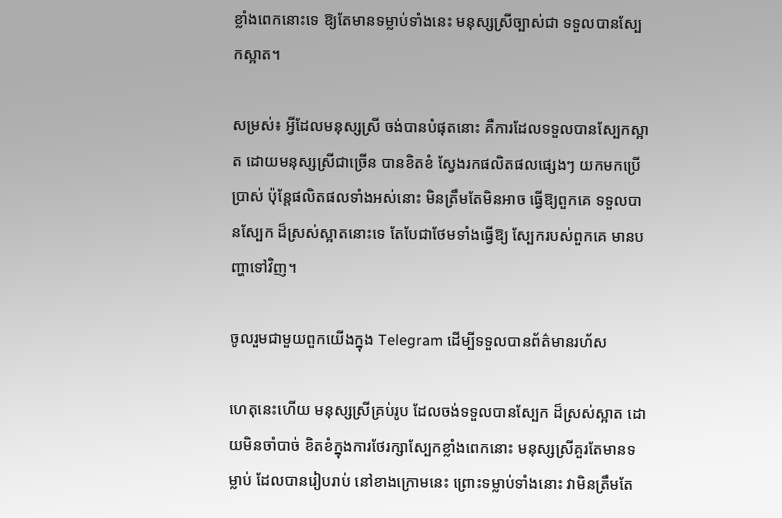ខ្លាំងពេកនោះទេ ឱ្យតែមានទម្លាប់ទាំងនេះ មនុស្សស្រីច្បាស់ជា ទទួលបានស្បែកស្អាត។

សម្រស់៖ អ្វីដែលមនុស្សស្រី ចង់បានបំផុតនោះ គឺការដែលទទួលបានស្បែកស្អាត ដោយមនុស្សស្រីជាច្រើន បានខិតខំ ស្វែងរកផលិតផលផ្សេងៗ យកមកប្រើប្រាស់ ប៉ុន្តែផលិតផលទាំងអស់នោះ មិនត្រឹមតែមិនអាច ធ្វើឱ្យពួកគេ ទទួលបានស្បែក ដ៏ស្រស់ស្អាតនោះទេ តែបែជាថែមទាំងធ្វើឱ្យ ស្បែករបស់ពួកគេ មានបញ្ហាទៅវិញ។

ចូលរួមជាមួយពួកយើងក្នុង Telegram ដើម្បីទទួលបានព័ត៌មានរហ័ស

ហេតុនេះហើយ មនុស្សស្រីគ្រប់រូប ដែលចង់ទទួលបានស្បែក ដ៏ស្រស់ស្អាត ដោយមិនចាំបាច់ ខិតខំក្នុងការថែរក្សាស្បែកខ្លាំងពេកនោះ មនុស្សស្រីគួរតែមានទម្លាប់ ដែលបានរៀបរាប់ នៅខាងក្រោមនេះ ព្រោះទម្លាប់ទាំងនោះ វាមិនត្រឹមតែ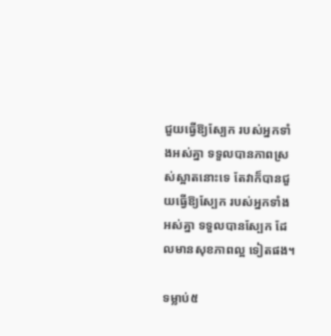ជួយធ្វើឱ្យស្បែក របស់អ្នកទាំងអស់គ្នា ទទួលបានភាពស្រស់ស្អាតនោះទេ តែវាក៏បានជួយធ្វើឱ្យស្បែក របស់អ្នកទាំងអស់គ្នា ទទួលបានស្បែក ដែលមានសុខភាពល្អ ទៀតផង។

ទម្លាប់៥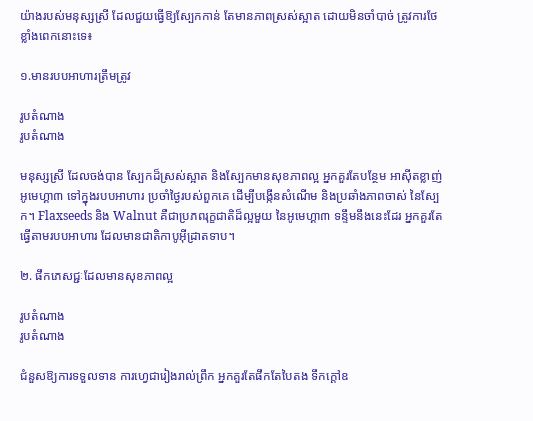យ៉ាងរបស់មនុស្សស្រី ដែលជួយធ្វើឱ្យស្បែកកាន់ តែមានភាពស្រស់ស្អាត ដោយមិនចាំបាច់ ត្រូវការថែខ្លាំងពេកនោះទេ៖

១.មានរបបអាហារត្រឹមត្រូវ

រូបតំណាង
រូបតំណាង

មនុស្សស្រី ដែលចង់បាន ស្បែកដ៏ស្រស់ស្អាត និងស្បែកមានសុខភាពល្អ អ្នកគួរតែបន្ថែម អាស៊ីតខ្លាញ់អូមេហ្គា៣ ទៅក្នុងរបបអាហារ ប្រចាំថ្ងៃរបស់ពួកគេ ដើម្បីបង្កើនសំណើម និងប្រឆាំងភាពចាស់ នៃស្បែក។ Flaxseeds និង Walnut គឺជាប្រភពរុក្ខជាតិដ៏ល្អមួយ នៃអូមេហ្គា៣ ទន្ទឹមនឹងនេះដែរ អ្នកគួរតែធ្វើតាមរបបអាហារ ដែលមានជាតិកាបូអ៊ីដ្រាតទាប។

២. ផឹកភេសជ្ជៈដែលមានសុខភាពល្អ

រូបតំណាង
រូបតំណាង

ជំនួសឱ្យការទទួលទាន ការហ្វេជារៀងរាល់ព្រឹក អ្នកគួរតែផឹកតែបៃតង ទឹកក្តៅឧ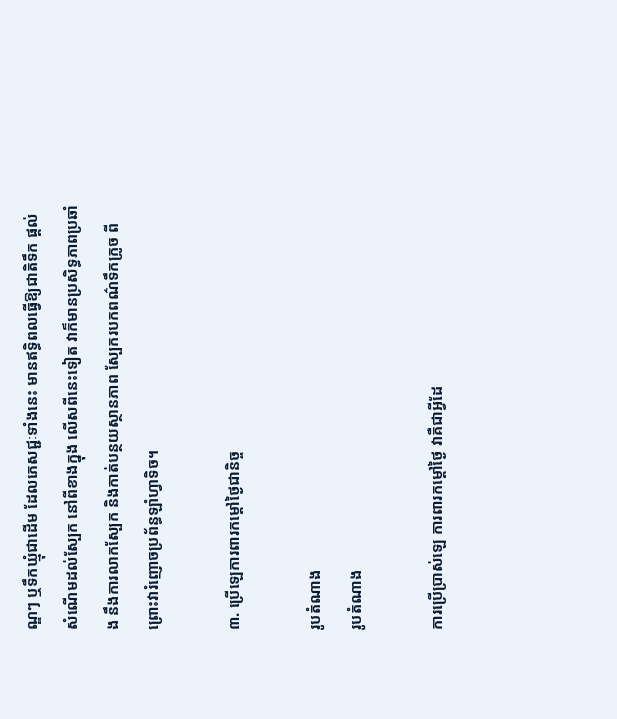ណ្ឌៗ ឬទឹកឃ្មុំជាដើម ដែលភេសជ្ជៈទាំងនេះ មានឥទ្ធិពលធ្វើឱ្យជាតិទឹក ផ្តល់សំណើមដល់ស្បែក នៅពីខាងក្នុង លើសពីនេះទៀត វាក៏មានប្រសិទ្ធភាពប្រឆាំង នឹងការលាកស្បែក និងកាត់បន្ថយស្ថានភាព ស្បែករបកពណ៌ទឹកក្រូច ពីព្រោះវារំញោចប្រព័ន្ធឡាំហ្វាទិច។

៣. ប្រើឡេការពារកម្តៅថ្ងៃជានិច្ច

រូបតំណាង
រូបតំណាង

ការប្រើប្រាស់ឡេ ការពារកម្តៅថ្ងៃ វាគឺជាអ្វីដែ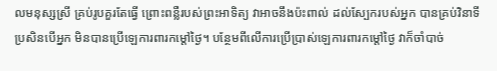លមនុស្សស្រី គ្រប់រូបគួរតែធ្វើ ព្រោះពន្លឺរបស់ព្រះអាទិត្យ វាអាចនឹងប៉ះពាល់ ដល់ស្បែករបស់អ្នក បានគ្រប់វិនាទី ប្រសិនបើអ្នក មិនបានប្រើឡេការពារកម្តៅថ្ងៃ។ បន្ថែមពីលើការប្រើប្រាស់ឡេការពារកម្តៅថ្ងៃ វាក៏ចាំបាច់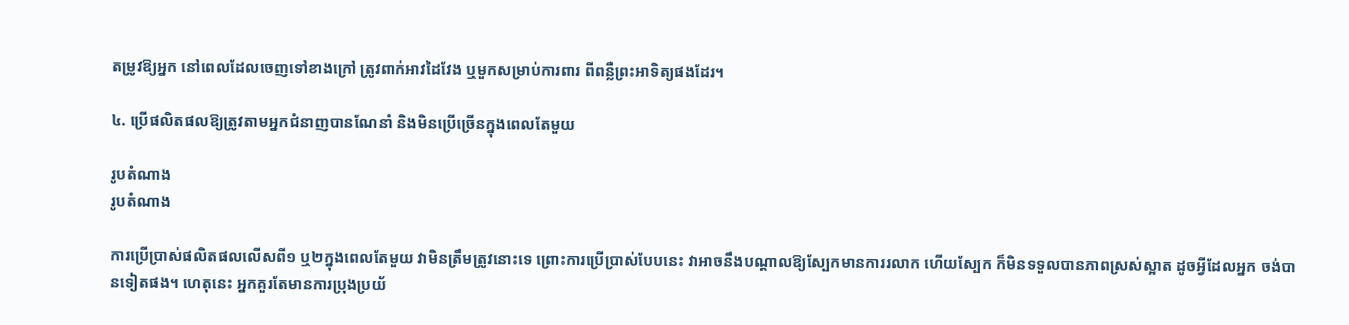តម្រូវឱ្យអ្នក នៅពេលដែលចេញទៅខាងក្រៅ ត្រូវពាក់អាវដៃវែង ឬមួកសម្រាប់ការពារ ពីពន្លឺព្រះអាទិត្យផងដែរ។

៤. ប្រើផលិតផលឱ្យត្រូវតាមអ្នកជំនាញបានណែនាំ និងមិនប្រើច្រើនក្នុងពេលតែមួយ

រូបតំណាង
រូបតំណាង

ការប្រើប្រាស់ផលិតផលលើសពី១ ឬ២ក្នុងពេលតែមួយ វាមិនត្រឹមត្រូវនោះទេ ព្រោះការប្រើប្រាស់បែបនេះ វាអាចនឹងបណ្តាលឱ្យស្បែកមានការរលាក ហើយស្បែក ក៏មិនទទួលបានភាពស្រស់ស្អាត ដូចអ្វីដែលអ្នក ចង់បានទៀតផង។ ហេតុនេះ អ្នកគួរតែមានការប្រុងប្រយ័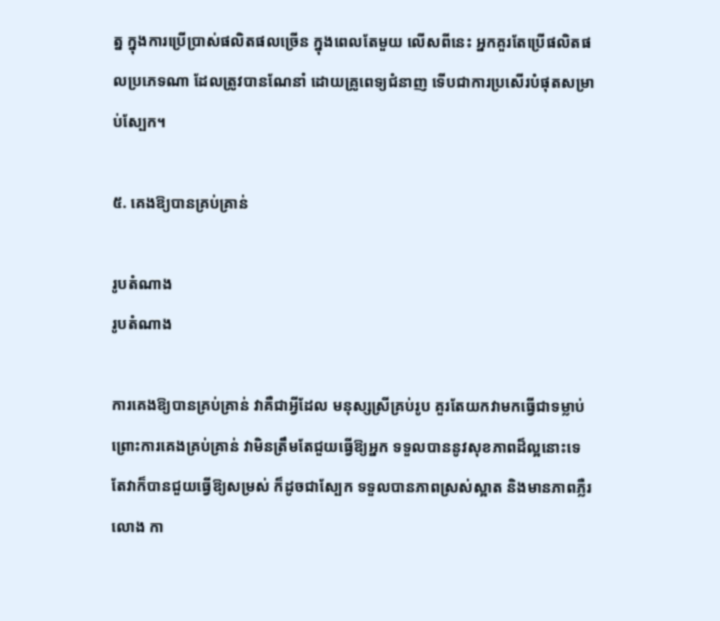ត្ន ក្នុងការប្រើប្រាស់ផលិតផលច្រើន ក្នុងពេលតែមួយ លើសពីនេះ អ្នកគួរតែប្រើផលិតផលប្រភេទណា ដែលត្រូវបានណែនាំ ដោយគ្រូពេទ្យជំនាញ ទើបជាការប្រសើរបំផុតសម្រាប់ស្បែក។

៥. គេងឱ្យបានគ្រប់គ្រាន់

រូបតំណាង
រូបតំណាង

ការគេងឱ្យបានគ្រប់គ្រាន់ វាគឺជាអ្វីដែល មនុស្សស្រីគ្រប់រូប គួរតែយកវាមកធ្វើជាទម្លាប់ ព្រោះការគេងគ្រប់គ្រាន់ វាមិនត្រឹមតែជួយធ្វើឱ្យអ្នក ទទួលបាននូវសុខភាពដ៏ល្អនោះទេ តែវាក៏បានជួយធ្វើឱ្យសម្រស់ ក៏ដូចជាស្បែក ទទួលបានភាពស្រស់ស្អាត និងមានភាពភ្លឺរលោង កា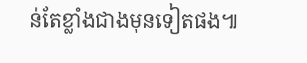ន់តែខ្លាំងជាងមុនទៀតផង៕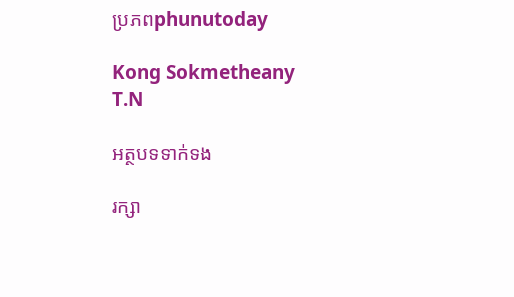ប្រភពphunutoday

Kong Sokmetheany
T.N

អត្ថបទទាក់ទង

រក្សា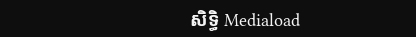សិទ្ធិ Mediaload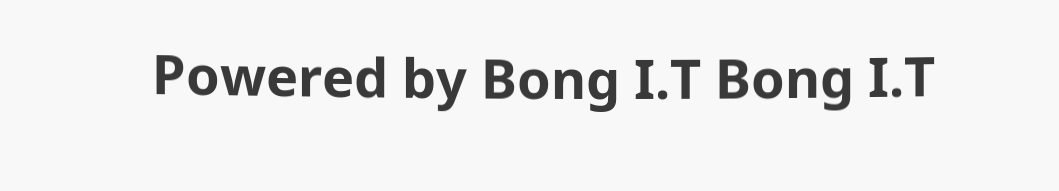Powered by Bong I.T Bong I.T